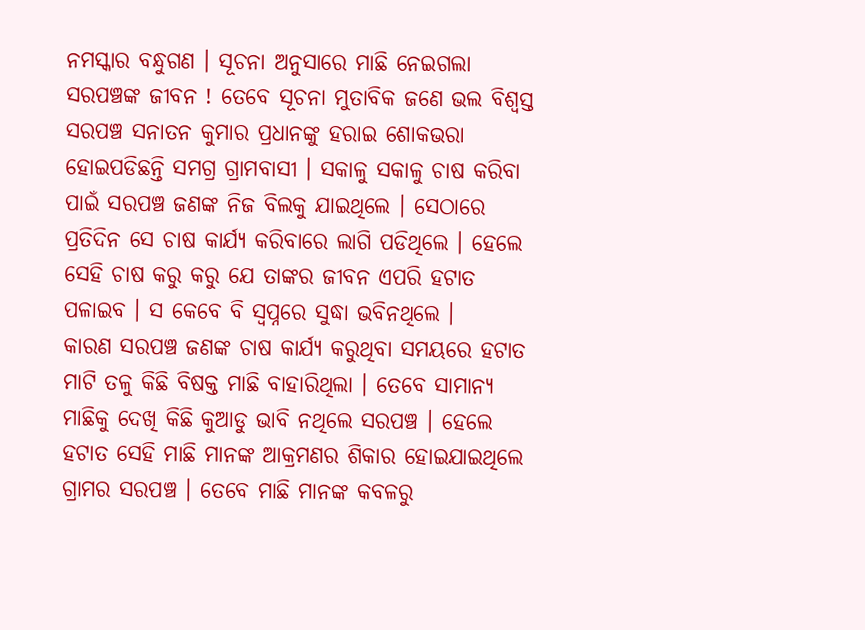ନମସ୍କାର ବନ୍ଧୁଗଣ । ସୂଚନା ଅନୁସାରେ ମାଛି ନେଇଗଲା ସରପଞ୍ଚଙ୍କ ଜୀବନ ! ତେବେ ସୂଚନା ମୁତାବିକ ଜଣେ ଭଲ ବିଶ୍ଵସ୍ତ ସରପଞ୍ଚ ସନାତନ କୁମାର ପ୍ରଧାନଙ୍କୁ ହରାଇ ଶୋକଭରା ହୋଇପଡିଛନ୍ତି ସମଗ୍ର ଗ୍ରାମବାସୀ । ସକାଳୁ ସକାଳୁ ଚାଷ କରିବା ପାଇଁ ସରପଞ୍ଚ ଜଣଙ୍କ ନିଜ ବିଲକୁ ଯାଇଥିଲେ । ସେଠାରେ ପ୍ରତିଦିନ ସେ ଚାଷ କାର୍ଯ୍ୟ କରିବାରେ ଲାଗି ପଡିଥିଲେ । ହେଲେ ସେହି ଚାଷ କରୁ କରୁ ଯେ ତାଙ୍କର ଜୀବନ ଏପରି ହଟାତ ପଳାଇବ । ସ କେବେ ବି ସ୍ଵପ୍ନରେ ସୁଦ୍ଧା ଭବିନଥିଲେ ।
କାରଣ ସରପଞ୍ଚ ଜଣଙ୍କ ଚାଷ କାର୍ଯ୍ୟ କରୁଥିବା ସମୟରେ ହଟାତ ମାଟି ତଳୁ କିଛି ବିଷକ୍ତ ମାଛି ବାହାରିଥିଲା । ତେବେ ସାମାନ୍ୟ ମାଛିକୁ ଦେଖି କିଛି କୁଆଡୁ ଭାବି ନଥିଲେ ସରପଞ୍ଚ । ହେଲେ ହଟାତ ସେହି ମାଛି ମାନଙ୍କ ଆକ୍ରମଣର ଶିକାର ହୋଇଯାଇଥିଲେ ଗ୍ରାମର ସରପଞ୍ଚ । ତେବେ ମାଛି ମାନଙ୍କ କବଳରୁ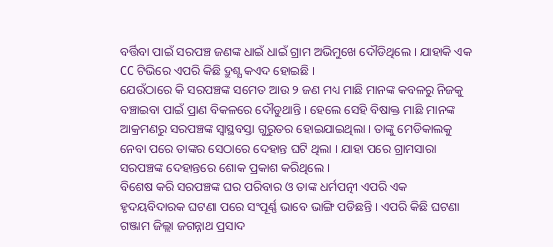ବର୍ତ୍ତିବା ପାଇଁ ସରପଞ୍ଚ ଜଣଙ୍କ ଧାଇଁ ଧାଇଁ ଗ୍ରାମ ଅଭିମୁଖେ ଦୌଡିଥିଲେ । ଯାହାକି ଏକ CC ଟିଭିରେ ଏପରି କିଛି ଦ୍ରୁଶ୍ଯ କଏଦ ହୋଇଛି ।
ଯେଉଁଠାରେ କି ସରପଞ୍ଚଙ୍କ ସମେତ ଆଉ ୨ ଜଣ ମଧ୍ୟ ମାଛି ମାନଙ୍କ କବଳରୁ ନିଜକୁ ବଞ୍ଚାଇବା ପାଇଁ ପ୍ରାଣ ବିକଳରେ ଦୌଡୁଥାନ୍ତି । ହେଲେ ସେହି ବିଷାକ୍ତ ମାଛି ମାନଙ୍କ ଆକ୍ରମଣରୁ ସରପଞ୍ଚଙ୍କ ସ୍ଵାସ୍ଥବସ୍ତା ଗୁରୁତର ହୋଇଯାଇଥିଲା । ତାଙ୍କୁ ମେଡିକାଲକୁ ନେବା ପରେ ତାଙ୍କର ସେଠାରେ ଦେହାନ୍ତ ଘଟି ଥିଲା । ଯାହା ପରେ ଗ୍ରାମସାରା ସରପଞ୍ଚଙ୍କ ଦେହାନ୍ତରେ ଶୋକ ପ୍ରକାଶ କରିଥିଲେ ।
ବିଶେଷ କରି ସରପଞ୍ଚଙ୍କ ଘର ପରିବାର ଓ ତାଙ୍କ ଧର୍ମପତ୍ନୀ ଏପରି ଏକ ହୃଦୟବିଦାରକ ଘଟଣା ପରେ ସଂପୂର୍ଣ୍ଣ ଭାବେ ଭାଙ୍ଗି ପଡିଛନ୍ତି । ଏପରି କିଛି ଘଟଣା ଗଞ୍ଜାମ ଜିଲ୍ଲା ଜଗନ୍ନାଥ ପ୍ରସାଦ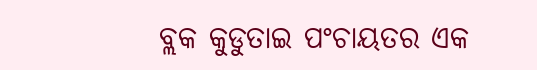ବ୍ଲକ କୁଡୁତାଇ ପଂଚାୟତର ଏକ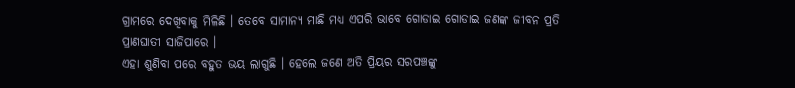ଗ୍ରାମରେ ଦେଖିବାକୁ ମିଳିଛି । ତେବେ ସାମାନ୍ୟ ମାଛି ମଧ୍ୟ ଏପରି ଭାବେ ଗୋଡାଇ ଗୋଡାଇ ଜଣଙ୍କ ଜୀବନ ପ୍ରତି ପ୍ରାଣଘାତୀ ସାଜିପାରେ ।
ଏହା ଶୁଣିବା ପରେ ବହୁତ ଭୟ ଲାଗୁଛି । ହେଲେ ଜଣେ ଅତି ପ୍ରିୟର ସରପଞ୍ଚଙ୍କୁ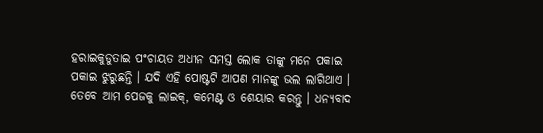ହରାଇକୁଡୁତାଇ ପଂଚାୟତ ଅଧୀନ ସମସ୍ତ ଲୋକ ତାଙ୍କୁ ମନେ ପକାଇ ପକାଇ ଝୁରୁଛନ୍ତି । ଯଦି ଏହି ପୋଷ୍ଟଟି ଆପଣ ମାନଙ୍କୁ ଭଲ ଲାଗିଥାଏ । ତେବେ ଆମ ପେଜକୁ ଲାଇକ୍, କମେଣ୍ଟ ଓ ଶେୟାର କରନ୍ତୁ । ଧନ୍ୟବାଦ